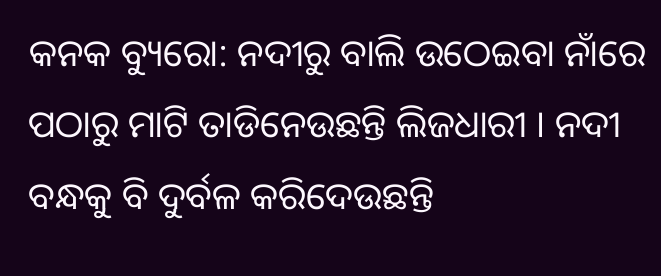କନକ ବ୍ୟୁରୋ: ନଦୀରୁ ବାଲି ଉଠେଇବା ନାଁରେ ପଠାରୁ ମାଟି ତାଡିନେଉଛନ୍ତି ଲିଜଧାରୀ । ନଦୀ ବନ୍ଧକୁ ବି ଦୁର୍ବଳ କରିଦେଉଛନ୍ତି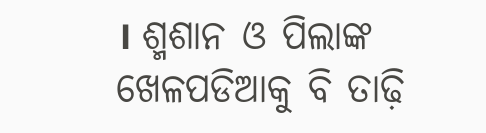। ଶ୍ମଶାନ ଓ ପିଲାଙ୍କ ଖେଳପଡିଆକୁ ବି ତାଢ଼ି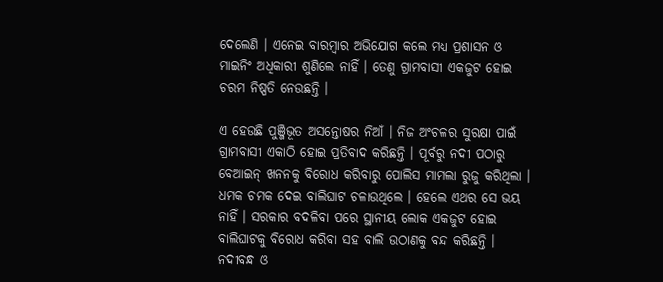ଦେଲେଣି । ଏନେଇ ବାରମ୍ବାର ଅଭିଯୋଗ କଲେ ମଧ୍ୟ ପ୍ରଶାସନ ଓ ମାଇନିଂ ଅଧିକାରୀ ଶୁଣିଲେ ନାହିଁ । ତେଣୁ ଗ୍ରାମବାସୀ ଏକଜୁଟ ହୋଇ ଚରମ ନିଷ୍ପତି ନେଉଛନ୍ତି ।

ଏ ହେଉଛି ପୁଞ୍ଜିଭୂତ ଅସନ୍ତୋଷର ନିଆଁ । ନିଜ ଅଂଚଳର ସୁରକ୍ଷା ପାଇଁ ଗ୍ରାମବାସୀ ଏକାଠି ହୋଇ ପ୍ରତିବାଦ କରିଛନ୍ତି । ପୂର୍ବରୁ ନଦୀ ପଠାରୁ ବେଆଇନ୍ ଖନନକୁ ବିରୋଧ କରିବାରୁ ପୋଲିସ ମାମଲା ରୁଜୁ କରିଥିଲା । ଧମକ ଚମକ ଦେଇ ବାଲିଘାଟ ଚଳାଉଥିଲେ । ହେଲେ ଏଥର ସେ ଭୟ ନାହିଁ । ସରକାର ବଦଳିବା ପରେ ସ୍ଥାନୀୟ ଲୋକ ଏକଜୁଟ ହୋଇ ବାଲିଘାଟକୁ ବିରୋଧ କରିବା ସହ ବାଲି ଉଠାଣକୁ ବନ୍ଦ କରିଛନ୍ତି । ନଦୀବନ୍ଧ ଓ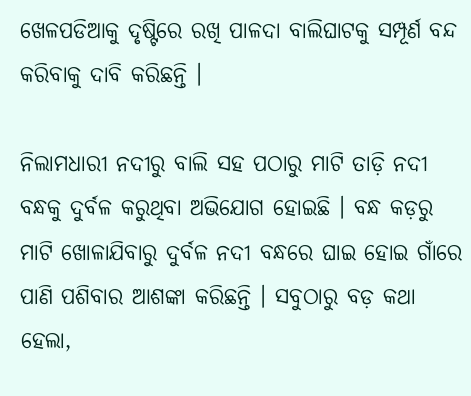ଖେଳପଡିଆକୁ ଦୃଷ୍ଟିରେ ରଖି ପାଳଦା ବାଲିଘାଟକୁ ସମ୍ପୂର୍ଣ ବନ୍ଦ କରିବାକୁ ଦାବି କରିଛନ୍ତି ।

ନିଲାମଧାରୀ ନଦୀରୁ ବାଲି ସହ ପଠାରୁ ମାଟି ତାଡ଼ି ନଦୀ ବନ୍ଧକୁ ଦୁର୍ବଳ କରୁଥିବା ଅଭିଯୋଗ ହୋଇଛି । ବନ୍ଧ କଡ଼ରୁ ମାଟି ଖୋଳାଯିବାରୁ ଦୁର୍ବଳ ନଦୀ ବନ୍ଧରେ ଘାଇ ହୋଇ ଗାଁରେ ପାଣି ପଶିବାର ଆଶଙ୍କା କରିଛନ୍ତି । ସବୁଠାରୁ ବଡ଼ କଥା ହେଲା,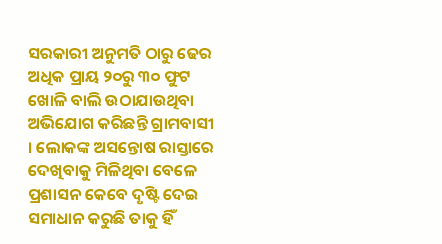ସରକାରୀ ଅନୁମତି ଠାରୁ ଢେର ଅଧିକ ପ୍ରାୟ ୨୦ରୁ ୩୦ ଫୁଟ ଖୋଳି ବାଲି ଉଠାଯାଉଥିବା ଅଭିଯୋଗ କରିଛନ୍ତି ଗ୍ରାମବାସୀ । ଲୋକଙ୍କ ଅସନ୍ତୋଷ ରାସ୍ତାରେ ଦେଖିବାକୁ ମିଳିଥିବା ବେଳେ ପ୍ରଶାସନ କେବେ ଦୃଷ୍ଟି ଦେଇ ସମାଧାନ କରୁଛି ତାକୁ ହିଁ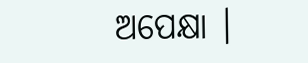ଅପେକ୍ଷା ।